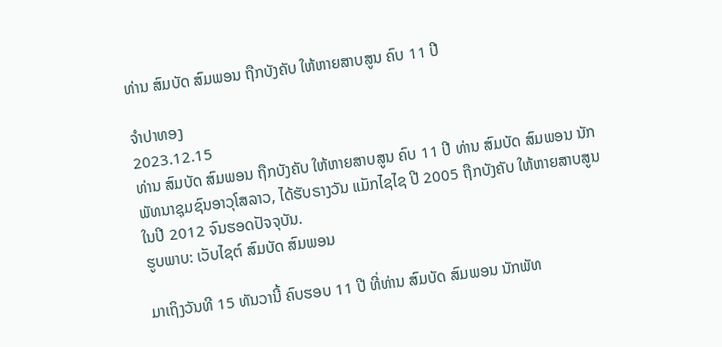ທ່ານ ສົມບັດ ສົມພອນ ຖືກບັງຄັບ ໃຫ້ຫາຍສາບສູນ ຄົບ 11 ປີ

ຈຳປາທອງ
2023.12.15
ທ່ານ ສົມບັດ ສົມພອນ ຖືກບັງຄັບ ໃຫ້ຫາຍສາບສູນ ຄົບ 11 ປີ ທ່ານ ສົມບັດ ສົມພອນ ນັກພັທນາຊຸມຊົນອາວຸໂສລາວ, ໄດ້ຮັບຣາງວັນ ແມັກໄຊໄຊ ປີ 2005 ຖືກບັງຄັບ ໃຫ້ຫາຍສາບສູນ ໃນປີ 2012 ຈົນຮອດປັຈຈຸບັນ.
ຮູບພາບ: ເວັບໄຊຕ໌ ສົມບັດ ສົມພອນ

ມາເຖິງວັນທີ 15 ທັນວານີ້ ຄົບຮອບ 11 ປີ ທີ່ທ່ານ ສົມບັດ ສົມພອນ ນັກພັທ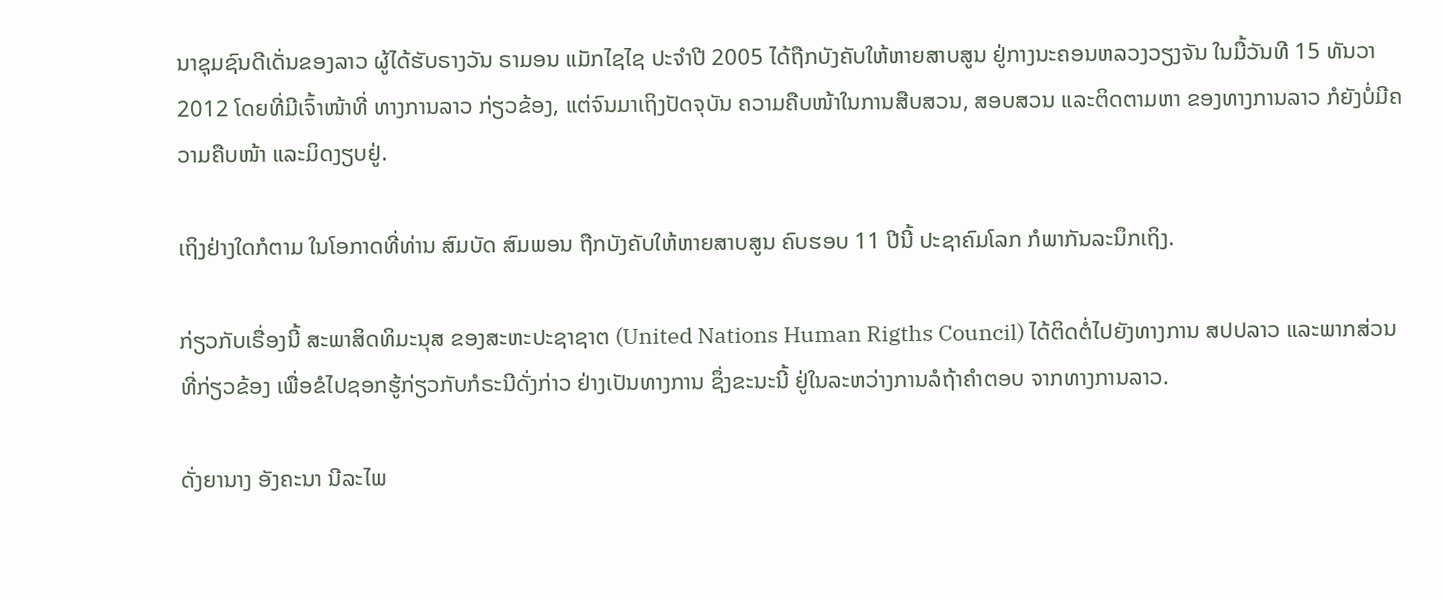ນາຊຸມຊົນດີເດັ່ນຂອງລາວ ຜູ້ໄດ້ຮັບຣາງວັນ ຣາມອນ ແມັກໄຊໄຊ ປະຈໍາປີ 2005 ໄດ້ຖືກບັງຄັບໃຫ້ຫາຍສາບສູນ ຢູ່ກາງນະຄອນຫລວງວຽງຈັນ ໃນມື້ວັນທີ 15 ທັນວາ 2012 ໂດຍທີ່ມີເຈົ້າໜ້າທີ່ ທາງການລາວ ກ່ຽວຂ້ອງ, ແຕ່ຈົນມາເຖິງປັດຈຸບັນ ຄວາມຄືບໜ້າໃນການສືບສວນ, ສອບສວນ ແລະຕິດຕາມຫາ ຂອງທາງການລາວ ກໍຍັງບໍ່ມີຄວາມຄືບໜ້າ ແລະມິດງຽບຢູ່.

ເຖິງຢ່າງໃດກໍຕາມ ໃນໂອກາດທີ່ທ່ານ ສົມບັດ ສົມພອນ ຖືກບັງຄັບໃຫ້ຫາຍສາບສູນ ຄົບຮອບ 11 ປີນີ້ ປະຊາຄົມໂລກ ກໍພາກັນລະນຶກເຖິງ.

ກ່ຽວກັບເຣື່ອງນີ້ ສະພາສິດທິມະນຸສ ຂອງສະຫະປະຊາຊາຕ (United Nations Human Rigths Council) ໄດ້ຕິດຕໍ່ໄປຍັງທາງການ ສປປລາວ ແລະພາກສ່ວນທີ່ກ່ຽວຂ້ອງ ເພື່ອຂໍໄປຊອກຮູ້ກ່ຽວກັບກໍຣະນີດັ່ງກ່າວ ຢ່າງເປັນທາງການ ຊຶ່ງຂະນະນີ້ ຢູ່ໃນລະຫວ່າງການລໍຖ້າຄໍາຕອບ ຈາກທາງການລາວ.

ດັ່ງຍານາງ ອັງຄະນາ ນີລະໄພ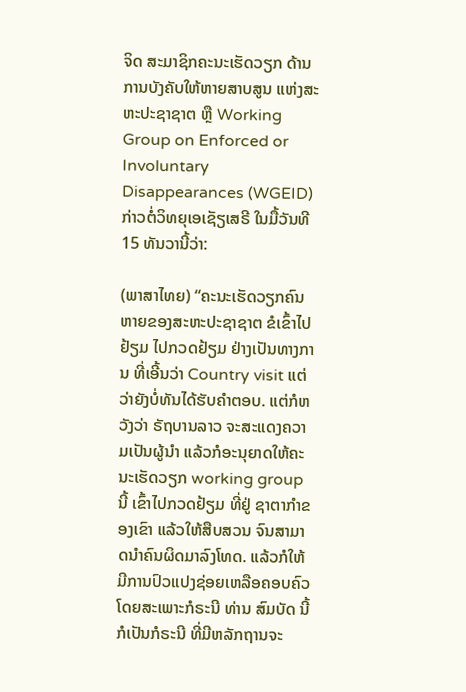ຈິດ ສະມາຊິກຄະນະເຮັດວຽກ ດ້ານການບັງຄັບໃຫ້ຫາຍສາບສູນ ແຫ່ງສະຫະປະຊາຊາຕ ຫຼື Working Group on Enforced or Involuntary Disappearances (WGEID) ກ່າວຕໍ່ວິທຍຸເອເຊັຽເສຣີ ໃນມື້ວັນທີ 15 ທັນວານີ້ວ່າ:

(ພາສາໄທຍ) “ຄະນະເຮັດວຽກຄົນຫາຍຂອງສະຫະປະຊາຊາຕ ຂໍເຂົ້າໄປຢ້ຽມ ໄປກວດຢ້ຽມ ຢ່າງເປັນທາງການ ທີ່ເອີ້ນວ່າ Country visit ແຕ່ວ່າຍັງບໍ່ທັນໄດ້ຮັບຄໍາຕອບ. ແຕ່ກໍຫວັງວ່າ ຣັຖບານລາວ ຈະສະແດງຄວາມເປັນຜູ້ນໍາ ແລ້ວກໍອະນຸຍາດໃຫ້ຄະນະເຮັດວຽກ working group ນີ້ ເຂົ້າໄປກວດຢ້ຽມ ທີ່ຢູ່ ຊາຕາກໍາຂອງເຂົາ ແລ້ວໃຫ້ສືບສວນ ຈົນສາມາດນໍາຄົນຜິດມາລົງໂທດ. ແລ້ວກໍໃຫ້ມີການປົວແປງຊ່ອຍເຫລືອຄອບຄົວ ໂດຍສະເພາະກໍຣະນີ ທ່ານ ສົມບັດ ນີ້ ກໍເປັນກໍຣະນີ ທີ່ມີຫລັກຖານຈະ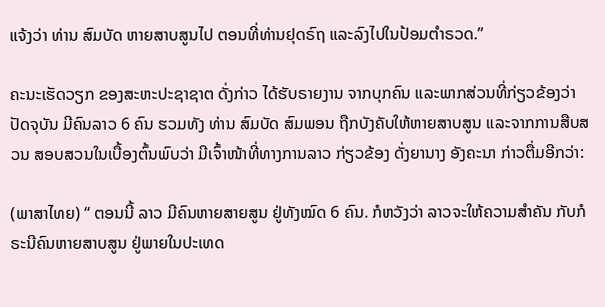ແຈ້ງວ່າ ທ່ານ ສົມບັດ ຫາຍສາບສູນໄປ ຕອນທີ່ທ່ານຢຸດຣົຖ ແລະລົງໄປໃນປ້ອມຕໍາຣວດ.”

ຄະນະເຮັດວຽກ ຂອງສະຫະປະຊາຊາຕ ດັ່ງກ່າວ ໄດ້ຮັບຣາຍງານ ຈາກບຸກຄົນ ແລະພາກສ່ວນທີ່ກ່ຽວຂ້ອງວ່າ ປັດຈຸບັນ ມີຄົນລາວ 6 ຄົນ ຮວມທັງ ທ່ານ ສົມບັດ ສົມພອນ ຖືກບັງຄັບໃຫ້ຫາຍສາບສູນ ແລະຈາກການສືບສວນ ສອບສວນໃນເບື້ອງຕົ້ນພົບວ່າ ມີເຈົ້າໜ້າທີ່ທາງການລາວ ກ່ຽວຂ້ອງ ດັ່ງຍານາງ ອັງຄະນາ ກ່າວຕື່ມອີກວ່າ:

(ພາສາໄທຍ) “ ຕອນນີ້ ລາວ ມີຄົນຫາຍສາຍສູນ ຢູ່ທັງໝົດ 6 ຄົນ. ກໍຫວັງວ່າ ລາວຈະໃຫ້ຄວາມສໍາຄັນ ກັບກໍຣະນີຄົນຫາຍສາບສູນ ຢູ່ພາຍໃນປະເທດ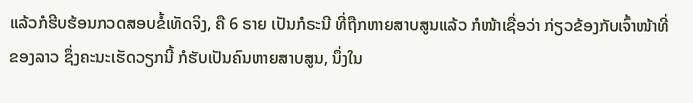ແລ້ວກໍຮີບຮ້ອນກວດສອບຂໍ້ເທັດຈິງ, ຄື 6 ຣາຍ ເປັນກໍຣະນີ ທີ່ຖືກຫາຍສາບສູນແລ້ວ ກໍໜ້າເຊື່ອວ່າ ກ່ຽວຂ້ອງກັບເຈົ້າໜ້າທີ່ຂອງລາວ ຊຶ່ງຄະນະເຮັດວຽກນີ້ ກໍຮັບເປັນຄົນຫາຍສາບສູນ, ນຶ່ງໃນ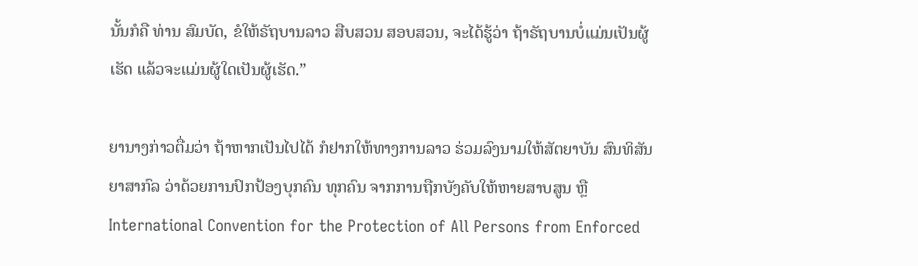ນັ້ນກໍຄື ທ່ານ ສົມບັດ, ຂໍໃຫ້ຣັຖບານລາວ ສືບສວນ ສອບສວນ, ຈະໄດ້ຮູ້ວ່າ ຖ້າຣັຖບານບໍ່ແມ່ນເປັນຜູ້ເຮັດ ແລ້ວຈະແມ່ນຜູ້ໃດເປັນຜູ້ເຮັດ.”

ຍານາງກ່າວຕື່ມວ່າ ຖ້າຫາກເປັນໄປໄດ້ ກໍຢາກໃຫ້ທາງການລາວ ຮ່ວມລົງນາມໃຫ້ສັຕຍາບັນ ສົນທິສັນຍາສາກົລ ວ່າດ້ວຍການປົກປ້ອງບຸກຄົນ ທຸກຄົນ ຈາກການຖືກບັງຄັບໃຫ້ຫາຍສາບສູນ ຫຼື International Convention for the Protection of All Persons from Enforced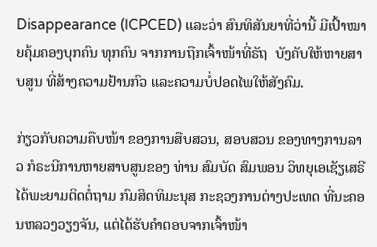Disappearance (ICPCED) ແລະວ່າ ສົນທິສັນຍາທີ່ວ່ານີ້ ມີເປົ້າໝາຍຄຸ້ມຄອງບຸກຄົນ ທຸກຄົນ ຈາກການຖືກເຈົ້າໜ້າທີ່ຣັຖ  ບັງຄັບໃຫ້ຫາຍສາບສູນ ທີ່ສ້າງຄວາມຢ້ານກົວ ແລະຄວາມບໍ່ປອດໄພໃຫ້ສັງຄົມ.

ກ່ຽວກັບຄວາມຄືບໜ້າ ຂອງການສືບສວນ, ສອບສວນ ຂອງທາງການລາວ ກໍຣະນີການຫາຍສາບສູນຂອງ ທ່ານ ສົມບັດ ສົມພອນ ວິທຍຸເອເຊັຽເສຣີ ໄດ້ພະຍາມຕິດຕໍ່ຖາມ ກົມສິດທິມະນຸສ ກະຊວງການຕ່າງປະເທດ ທີ່ນະຄອນຫລວງວຽງຈັນ, ແຕ່ໄດ້ຮັບຄໍາຕອບຈາກເຈົ້າໜ້າ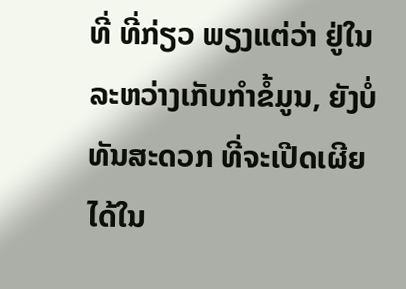ທີ່ ທີ່ກ່ຽວ ພຽງແຕ່ວ່າ ຢູ່ໃນລະຫວ່າງເກັບກໍາຂໍ້ມູນ, ຍັງບໍ່ທັນສະດວກ ທີ່ຈະເປີດເຜີຍໄດ້ໃນ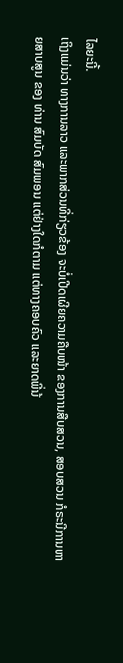ໄລຍະນີ້.
ເຖິງແມ່ນວ່າ ທາງການລາວ ແລະພາກສ່ວນທີ່ກ່ຽວຂ້ອງ ຈະບໍ່ເປີດເຜີຍຄວາມຄືບໜ້າ ຂອງການສືບສວນ, ສອບສວນ ກໍຣະນີການຫາຍສາບສູນ ຂອງ ທ່ານ ສົມບັດ ສົມພອນ ແຕ່ຢ່າງໃດກໍຕາມ ແຕ່ທາງຄອບຄົວ ແລະຍາດພີ່ນ້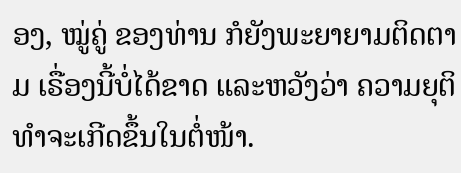ອງ, ໝູ່ຄູ່ ຂອງທ່ານ ກໍຍັງພະຍາຍາມຕິດຕາມ ເຣື່ອງນີ້ບໍ່ໄດ້ຂາດ ແລະຫວັງວ່າ ຄວາມຍຸຕິທໍາຈະເກີດຂຶ້ນໃນຕໍ່ໜ້າ.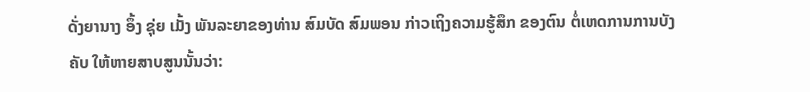ດັ່ງຍານາງ ອຶ້ງ ຊຸ່ຍ ເມັ້ງ ພັນລະຍາຂອງທ່ານ ສົມບັດ ສົມພອນ ກ່າວເຖິງຄວາມຮູ້ສຶກ ຂອງຕົນ ຕໍ່ເຫດການການບັງຄັບ ໃຫ້ຫາຍສາບສູນນັ້ນວ່າ: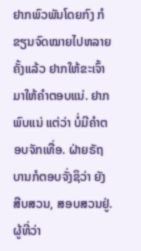ຢາກພົວພັນໂດຍກົງ ກໍຂຽນຈົດໝາຍໄປຫລາຍຄັ້ງແລ້ວ ຢາກໃຫ້ຂະເຈົ້າມາໃຫ້ຄໍາຕອບແນ່. ຢາກພົບແນ່ ແຕ່ວ່າ ບໍ່ມີຄໍາຕອບຈັກເທື່ອ. ຝ່າຍຣັຖບານກໍຕອບຈັ່ງຊິວ່າ ຍັງສືບສວນ, ສອບສວນຢູ່. ຜູ້ທີ່ວ່າ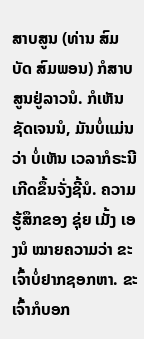ສາບສູນ (ທ່ານ ສົມບັດ ສົມພອນ) ກໍສາບສູນຢູ່ລາວນໍ. ກໍເຫັນຊັດເຈນນໍ, ມັນບໍ່ແມ່ນວ່າ ບໍ່ເຫັນ ເວລາກໍຣະນີເກີດຂຶ້ນຈັ່ງຊີ້ນໍ. ຄວາມຮູ້ສຶກຂອງ ຊຸ່ຍ ເມັ້ງ ເອງນໍ ໝາຍຄວາມວ່າ ຂະເຈົ້າບໍ່ຢາກຊອກຫາ. ຂະເຈົ້າກໍບອກ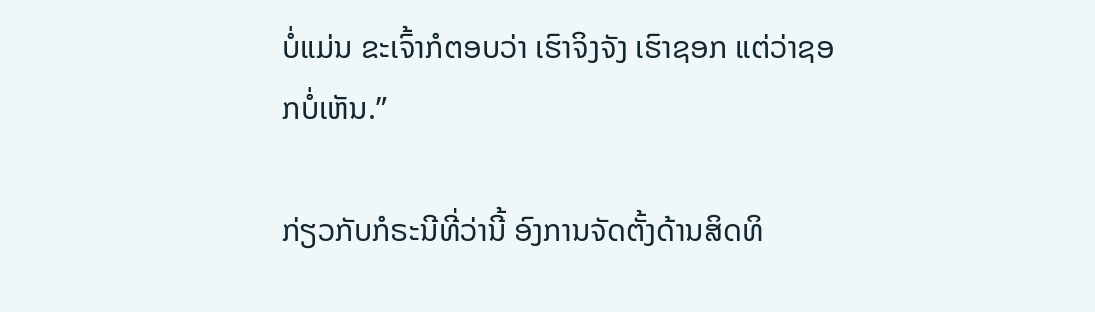ບໍ່ແມ່ນ ຂະເຈົ້າກໍຕອບວ່າ ເຮົາຈິງຈັງ ເຮົາຊອກ ແຕ່ວ່າຊອກບໍ່ເຫັນ.”

ກ່ຽວກັບກໍຣະນີທີ່ວ່ານີ້ ອົງການຈັດຕັ້ງດ້ານສິດທິ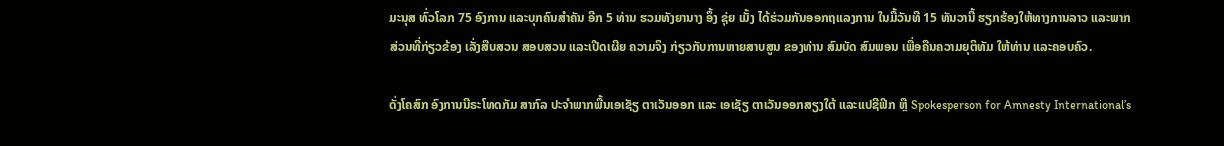ມະນຸສ ທົ່ວໂລກ 75 ອົງການ ແລະບຸກຄົນສໍາຄັນ ອີກ 5 ທ່ານ ຮວມທັງຍານາງ ອຶ້ງ ຊຸ່ຍ ເມັ້ງ ໄດ້ຮ່ວມກັນອອກຖແລງການ ໃນມື້ວັນທີ 15 ທັນວານີ້ ຮຽກຮ້ອງໃຫ້ທາງການລາວ ແລະພາກສ່ວນທີ່ກ່ຽວຂ້ອງ ເລັ່ງສືບສວນ ສອບສວນ ແລະເປີດເຜີຍ ຄວາມຈິງ ກ່ຽວກັບການຫາຍສາບສູນ ຂອງທ່ານ ສົມບັດ ສົມພອນ ເພື່ອຄືນຄວາມຍຸຕິທັມ ໃຫ້ທ່ານ ແລະຄອບຄົວ.

ດັ່ງໂຄສົກ ອົງການນີຣະໂທດກັມ ສາກົລ ປະຈໍາພາກພື້ນເອເຊັຽ ຕາເວັນອອກ ແລະ ເອເຊັຽ ຕາເວັນອອກສຽງໃຕ້ ແລະແປຊີຟິກ ຫຼື Spokesperson for Amnesty International’s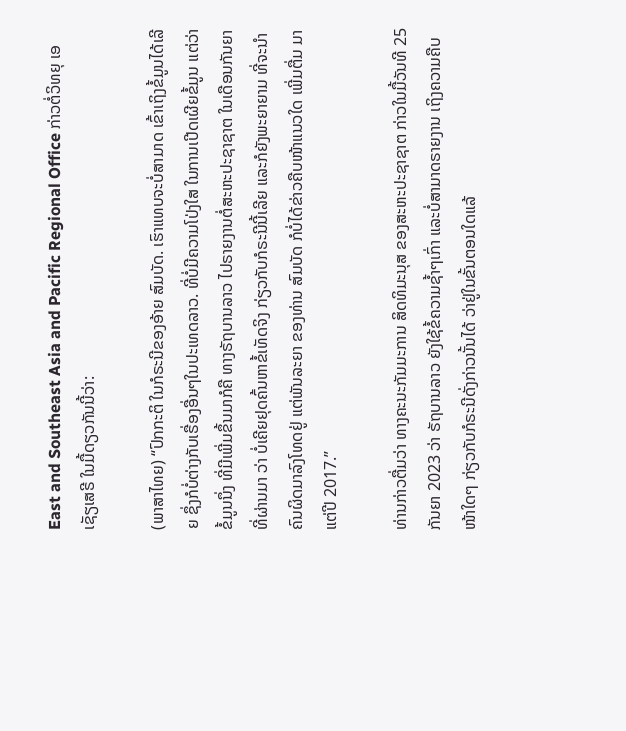East and Southeast Asia and Pacific Regional Office ກ່າວຕໍ່ວິທຍຸ ເອເຊັຽເສຣີ ໃນມື້ດຽວກັນນີ້ວ່າ:

(ພາສາໄທຍ) “ປົກກະຕິ ໃນກໍຣະນີຂອງອ້າຍ ສົມບັດ. ເຮົາແທບຈະບໍ່ສາມາດ ເຂົ້າເຖິງຂໍ້ມູນໄດ້ເລີຍ ຊຶ່ງກໍບໍ່ຕ່າງກັບເຣື່ອງອື່ນໆໃນປະເທດລາວ. ທີ່ບໍ່ມີຄວາມໂປ່ງໃສ ໃນການເປີດເຜີຍຂໍ້ມູນ ແຕ່ວ່າຂໍ້ມູນນຶ່ງ ທີ່ມີເພີ່ມຂຶ້ນມາກໍຄື ທາງຣັຖບານລາວ ໄປຣາຍງານຕໍ່ສະຫະປະຊາຊາຕ ໃນເດືອນກັນຍາທີ່ຜ່ານມາ ວ່າ ບໍ່ເຄີຍຢຸດຄົ້ນຫາຂໍ້ເທັດຈິງ ກ່ຽວກັບກໍຣະນີນີ້ເລີຍ ແລະກໍຍັງພະຍາຍາມ ທີ່ຈະນໍາຄົນຜິດມາລົງໂທດຢູ່ ແຕ່ພັນລະຍາ ຂອງທ່ານ ສົມບັດ ກໍບໍ່ໄດ້ຂ່າວຄືບໜ້າແນວໃດ ເພີ່ມຕື່ມ ມາແຕ່ປີ 2017.”

ທ່ານກ່າວຕື່ມວ່າ ທາງຄະນະກັມມະການ ສິດທິມະນຸສ ຂອງສະຫະປະຊາຊາຕ ກ່າວໃນມື້ວັນທີ 25 ກັນຍາ 2023 ວ່າ ຣັຖບານລາວ ຍັງໃຊ້ຂໍ້ຄວາມຊໍ້າໆເກົ່າ ແລະບໍ່ສາມາດຣາຍງານ ເຖິງຄວາມຄືບໜ້າໃດໆ ກ່ຽວກັບກໍຣະນີດັ່ງກ່າວນັ້ນໄດ້ ວ່າຢູ່ໃນຂັ້ນຕອນໃດແລ້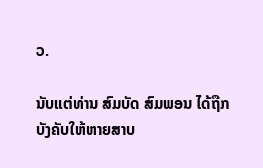ວ.

ນັບແຕ່ທ່ານ ສົມບັດ ສົມພອນ ໄດ້ຖືກບັງຄັບໃຫ້ຫາຍສາບ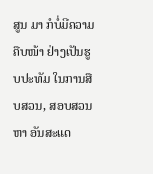ສູນ ມາ ກໍບໍ່ມີຄວາມຄືບໜ້າ ຢ່າງເປັນຮູບປະທັມ ໃນການສືບສວນ, ສອບສວນ ຫາ ອັນສະແດ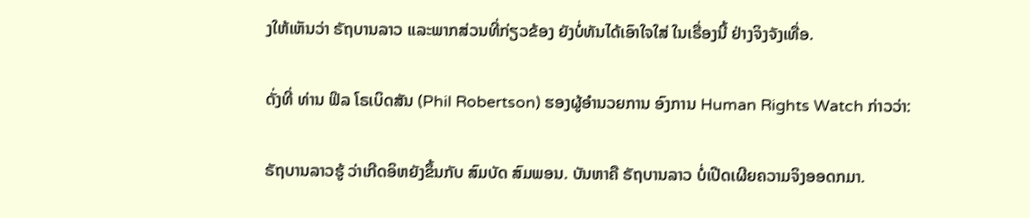ງໃຫ້ເຫັນວ່າ ຣັຖບານລາວ ແລະພາກສ່ວນທີ່ກ່ຽວຂ້ອງ ຍັງບໍ່ທັນໄດ້ເອົາໃຈໃສ່ ໃນເຣື່ອງນີ້ ຢ່າງຈິງຈັງເທື່ອ.

ດັ່ງທີ່ ທ່ານ ຟິລ ໂຣເບິດສັນ (Phil Robertson) ຮອງຜູ້ອໍານວຍການ ອົງການ Human Rights Watch ກ່າວວ່າ:

ຣັຖບານລາວຮູ້ ວ່າເກີດອິຫຍັງຂຶ້ນກັບ ສົມບັດ ສົມພອນ. ບັນຫາຄື ຣັຖບານລາວ ບໍ່ເປີດເຜີຍຄວາມຈິງອອດກມາ.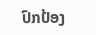ປົກປ້ອງ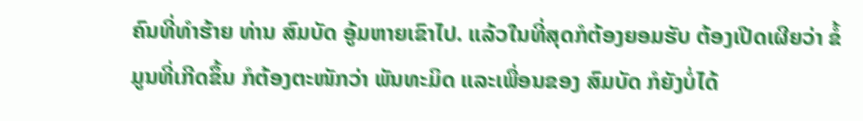ຄົນທີ່ທໍາຮ້າຍ ທ່ານ ສົມບັດ ອູ້ມຫາຍເຂົາໄປ. ແລ້ວໃນທີ່ສຸດກໍຕ້ອງຍອມຮັບ ຕ້ອງເປີດເຜີຍວ່າ ຂໍ້ມູນທີ່ເກີດຂຶ້ນ ກໍຕ້ອງຕະໜັກວ່າ ພັນທະມິດ ແລະເພື່ອນຂອງ ສົມບັດ ກໍຍັງບໍ່ໄດ້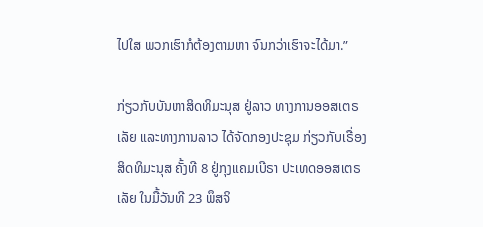ໄປໃສ ພວກເຮົາກໍຕ້ອງຕາມຫາ ຈົນກວ່າເຮົາຈະໄດ້ມາ.”

ກ່ຽວກັບບັນຫາສິດທິມະນຸສ ຢູ່ລາວ ທາງການອອສເຕຣເລັຍ ແລະທາງການລາວ ໄດ້ຈັດກອງປະຊຸມ ກ່ຽວກັບເຣື່ອງສິດທິມະນຸສ ຄັ້ງທີ 8 ຢູ່ກຸງແຄມເບີຣາ ປະເທດອອສເຕຣເລັຍ ໃນມື້ວັນທີ 23 ພຶສຈິ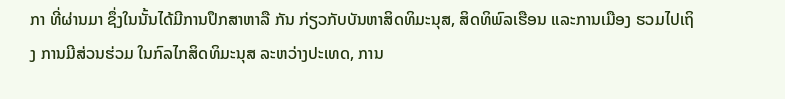ກາ ທີ່ຜ່ານມາ ຊຶ່ງໃນນັ້ນໄດ້ມີການປຶກສາຫາລື ກັນ ກ່ຽວກັບບັນຫາສິດທິມະນຸສ, ສິດທິພົລເຮືອນ ແລະການເມືອງ ຮວມໄປເຖິງ ການມີສ່ວນຮ່ວມ ໃນກົລໄກສິດທິມະນຸສ ລະຫວ່າງປະເທດ, ການ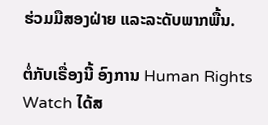ຮ່ວມມືສອງຝ່າຍ ແລະລະດັບພາກພື້ນ.

ຕໍ່ກັບເຣື່ອງນີ້ ອົງການ Human Rights Watch ໄດ້ສ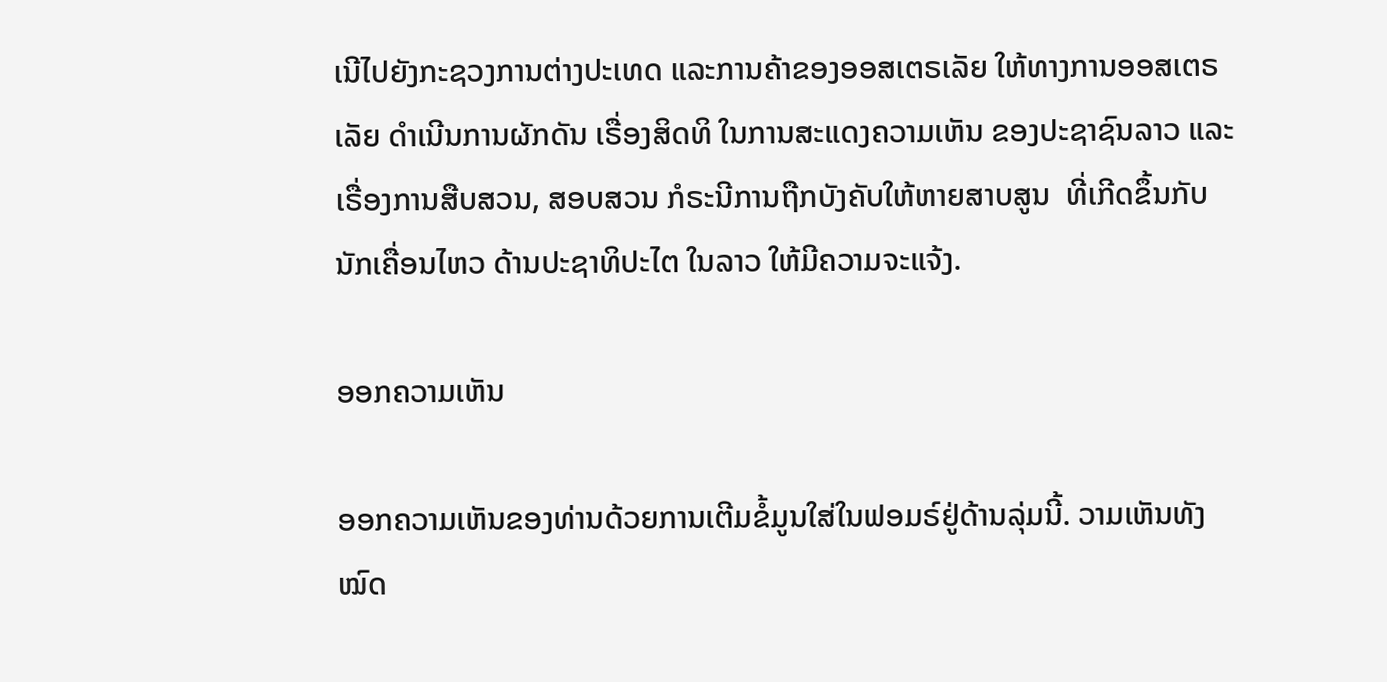ເນີໄປຍັງກະຊວງການຕ່າງປະເທດ ແລະການຄ້າຂອງອອສເຕຣເລັຍ ໃຫ້ທາງການອອສເຕຣເລັຍ ດໍາເນີນການຜັກດັນ ເຣື່ອງສິດທິ ໃນການສະແດງຄວາມເຫັນ ຂອງປະຊາຊົນລາວ ແລະເຣື່ອງການສືບສວນ, ສອບສວນ ກໍຣະນີການຖືກບັງຄັບໃຫ້ຫາຍສາບສູນ  ທີ່ເກີດຂຶ້ນກັບນັກເຄື່ອນໄຫວ ດ້ານປະຊາທິປະໄຕ ໃນລາວ ໃຫ້ມີຄວາມຈະແຈ້ງ.

ອອກຄວາມເຫັນ

ອອກຄວາມເຫັນຂອງທ່ານດ້ວຍການເຕີມຂໍ້ມູນໃສ່ໃນຟອມຣ໌ຢູ່ດ້ານລຸ່ມນີ້. ວາມເຫັນທັງໝົດ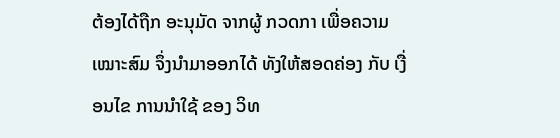ຕ້ອງໄດ້ຖືກ ອະນຸມັດ ຈາກຜູ້ ກວດກາ ເພື່ອຄວາມເໝາະສົມ ຈຶ່ງນໍາມາອອກໄດ້ ທັງໃຫ້ສອດຄ່ອງ ກັບ ເງື່ອນໄຂ ການນຳໃຊ້ ຂອງ ວິທ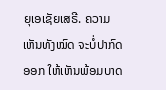ຍຸເອເຊັຍເສຣີ. ຄວາມເຫັນທັງໝົດ ຈະບໍ່ປາກົດອອກ ໃຫ້ເຫັນພ້ອມບາດ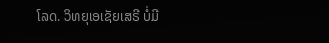ໂລດ. ວິທຍຸເອເຊັຍເສຣີ ບໍ່ມີ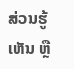ສ່ວນຮູ້ເຫັນ ຫຼື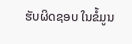ຮັບຜິດຊອບ ໃນຂໍ້ມູນ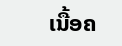ເນື້ອຄ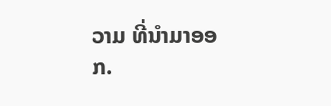ວາມ ທີ່ນໍາມາອອກ.